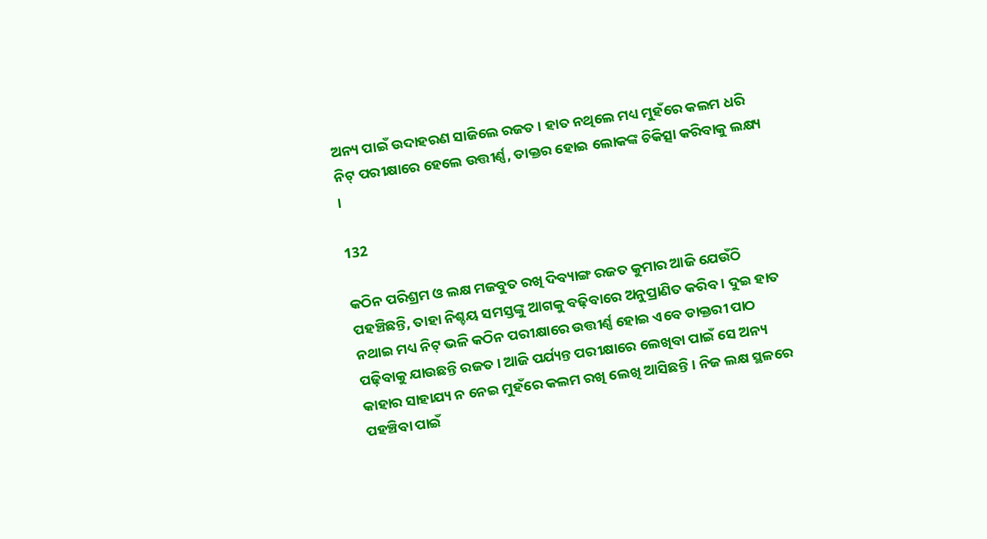ଅନ୍ୟ ପାଇଁ ଉଦାହରଣ ସାଜିଲେ ରଜତ । ହାତ ନଥିଲେ ମଧ୍ୟ ମୁହଁରେ କଲମ ଧରି ନିଟ୍ ପରୀକ୍ଷାରେ ହେଲେ ଉତ୍ତୀର୍ଣ୍ଣ, ଡାକ୍ତର ହୋଇ ଲୋକଙ୍କ ଚିକିତ୍ସା କରିବାକୁ ଲକ୍ଷ୍ୟ ।

132

କଠିନ ପରିଶ୍ରମ ଓ ଲକ୍ଷ ମଜବୁତ ରଖି ଦିବ୍ୟାଙ୍ଗ ରଜତ କୁମାର ଆଜି ଯେଉଁଠି ପହଞ୍ଚିଛନ୍ତି, ତାହା ନିଶ୍ଚୟ ସମସ୍ତଙ୍କୁ ଆଗକୁ ବଢ଼ିବାରେ ଅନୁପ୍ରାଣିତ କରିବ । ଦୁଇ ହାତ ନଥାଇ ମଧ୍ୟ ନିଟ୍ ଭଳି କଠିନ ପରୀକ୍ଷାରେ ଉତ୍ତୀର୍ଣ୍ଣ ହୋଇ ଏବେ ଡାକ୍ତରୀ ପାଠ ପଢ଼ିବାକୁ ଯାଉଛନ୍ତି ରଜତ । ଆଜି ପର୍ଯ୍ୟନ୍ତ ପରୀକ୍ଷାରେ ଲେଖିବା ପାଇଁ ସେ ଅନ୍ୟ କାହାର ସାହାଯ୍ୟ ନ ନେଇ ମୁହଁରେ କଲମ ରଖି ଲେଖି ଆସିଛନ୍ତି । ନିଜ ଲକ୍ଷ ସ୍ଥଳରେ ପହଞ୍ଚିବା ପାଇଁ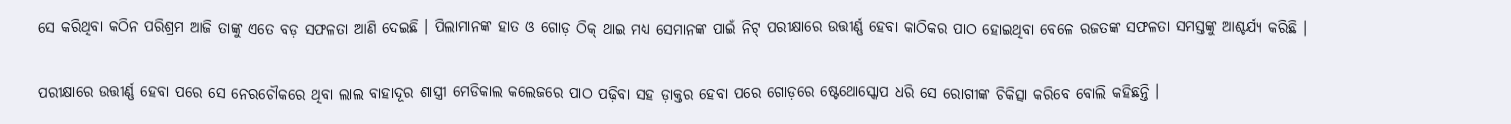ସେ କରିଥିବା କଠିନ ପରିଶ୍ରମ ଆଜି ତାଙ୍କୁ ଏତେ ବଡ଼ ସଫଳତା ଆଣି ଦେଇଛି । ପିଲାମାନଙ୍କ ହାତ ଓ ଗୋଡ଼ ଠିକ୍ ଥାଇ ମଧ୍ୟ ସେମାନଙ୍କ ପାଇଁ ନିଟ୍ ପରୀକ୍ଷାରେ ଉତ୍ତୀର୍ଣ୍ଣ ହେବା କାଠିକର ପାଠ ହୋଇଥିବା ବେଳେ ରଜତଙ୍କ ସଫଳତା ସମସ୍ତଙ୍କୁ ଆଶ୍ଚର୍ଯ୍ୟ କରିଛି ।

ପରୀକ୍ଷାରେ ଉତ୍ତୀର୍ଣ୍ଣ ହେବା ପରେ ସେ ନେରଚୌକରେ ଥିବା ଲାଲ ବାହାଦୂର ଶାସ୍ତ୍ରୀ ମେଡିକାଲ କଲେଜରେ ପାଠ ପଢ଼ିବା ସହ ଡ଼ାକ୍ତର ହେବା ପରେ ଗୋଡ଼ରେ ଷ୍ଟେଥୋସ୍କୋପ ଧରି ସେ ରୋଗୀଙ୍କ ଚିକିତ୍ସା କରିବେ ବୋଲି କହିଛନ୍ତି ।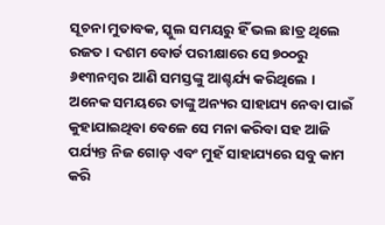ସୂଚନା ମୁତାବକ, ସ୍କୁଲ ସମୟରୁ ହିଁ ଭଲ ଛାତ୍ର ଥିଲେ ରଜତ । ଦଶମ ବୋର୍ଡ ପରୀକ୍ଷାରେ ସେ ୭୦୦ରୁ ୬୧୩ନମ୍ବର ଆଣି ସମସ୍ତଙ୍କୁ ଆଶ୍ଚର୍ଯ୍ୟ କରିଥିଲେ । ଅନେକ ସମୟରେ ତାଙ୍କୁ ଅନ୍ୟର ସାହାଯ୍ୟ ନେବା ପାଇଁ କୁହାଯାଇଥିବା ବେଳେ ସେ ମନା କରିବା ସହ ଆଜି ପର୍ଯ୍ୟନ୍ତ ନିଜ ଗୋଡ଼ ଏବଂ ମୁହଁ ସାହାଯ୍ୟରେ ସବୁ କାମ କରି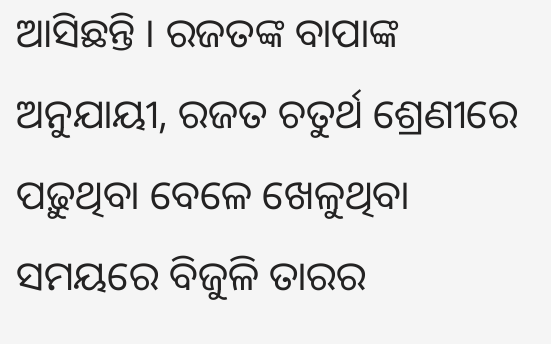ଆସିଛନ୍ତି । ରଜତଙ୍କ ବାପାଙ୍କ ଅନୁଯାୟୀ, ରଜତ ଚତୁର୍ଥ ଶ୍ରେଣୀରେ ପଢ଼ୁଥିବା ବେଳେ ଖେଳୁଥିବା ସମୟରେ ବିଜୁଳି ତାରର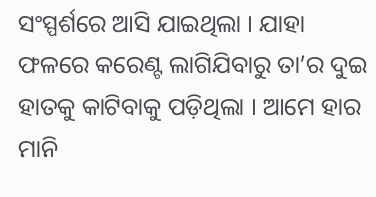ସଂସ୍ପର୍ଶରେ ଆସି ଯାଇଥିଲା । ଯାହା ଫଳରେ କରେଣ୍ଟ ଲାଗିଯିବାରୁ ତା’ର ଦୁଇ ହାତକୁ କାଟିବାକୁ ପଡ଼ିଥିଲା । ଆମେ ହାର ମାନି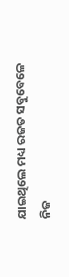ଯାଇଥିଲେ ମଧ୍ୟ ରଜତ ସବୁବେଳେ ନିଜ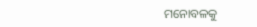ମନୋବଳକୁ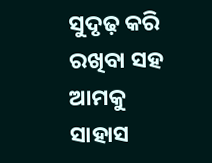ସୁଦୃଢ଼ କରି ରଖିବା ସହ ଆମକୁ ସାହାସ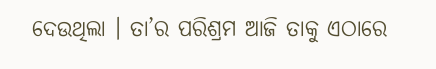ଦେଉଥିଲା । ତା’ର ପରିଶ୍ରମ ଆଜି ତାକୁ ଏଠାରେ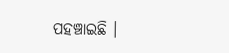ପହଞ୍ଚାଇଛି ।